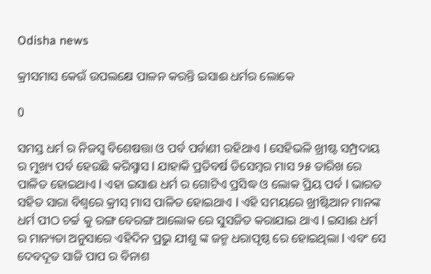Odisha news

କ୍ରୀସମାସ କେଉଁ ଉପଲକ୍ଷେ ପାଳନ କରନ୍ତି ଇସାଈ ଧର୍ମର ଲୋକେ

0

ସମସ୍ତ ଧର୍ମ ର ନିଜସ୍ୱ ବିଶେଷତ୍ତା ଓ ପର୍ବ ପର୍ବାଣୀ ରହିଥାଏ l ସେହିଭଳି ଖ୍ରୀଷ୍ଟ ସମ୍ପ୍ରଦାୟ ର ମୁଖ୍ୟ ପର୍ବ ହେଉଛି କରିସ୍ମାସ l ଯାହାକି ପ୍ରତିବର୍ଷ ଡିସେମ୍ବର ମାସ ୨୫ ତାରିଖ ରେ ପାଳିତ ହୋଇଥାଏ l ଏହା ଇସାଈ ଧର୍ମ ର ଗୋଟିଏ ପ୍ରସିଦ୍ଧ ଓ ଲୋକ ପ୍ରିୟ ପର୍ବ l ଭାରତ ସହିତ ସାରା ବିଶ୍ୱରେ କ୍ରୀସ୍ ମାସ ପାଳିତ ହୋଇଥାଏ l ଏହି ସମୟରେ ଖ୍ରୀଷ୍ଟିଆନ ମାନଙ୍କ ଧର୍ମ ପୀଠ ଚର୍ଚ୍ଚ କୁ ରଙ୍ଗ ବେରଙ୍ଗ ଆଲୋକ ରେ ସୁସଜିତ କରାଯାଇ ଥାଏ l ଇସାଈ ଧର୍ମ ର ମାନ୍ୟତା ଅନୁସାରେ ଏହିଦିନ ପ୍ରଭୁ ଯୀଶୁ ଙ୍କ ଜନ୍ମ ଧରାପୃଷ୍ଠ ରେ ହୋଇଥିଲା l ଏବଂ ସେ ଦେବଦୂତ ସାଜି ପାପ ର ବିନାଶ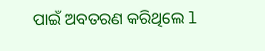ପାଇଁ ଅବତରଣ କରିଥିଲେ l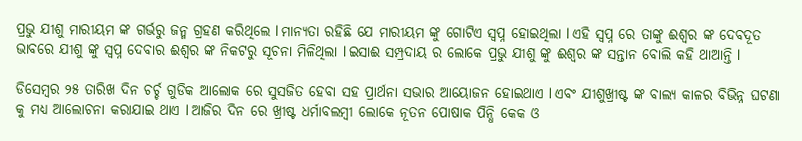ପ୍ରଭୁ ଯୀଶୁ ମାରୀୟମ ଙ୍କ ଗର୍ଭରୁ ଜନ୍ମ ଗ୍ରହଣ କରିଥିଲେ l ମାନ୍ୟତା ରହିଛି ଯେ ମାରୀୟମ ଙ୍କୁ ଗୋଟିଏ ସ୍ବପ୍ନ ହୋଇଥିଲା l ଏହି ସ୍ବପ୍ନ ରେ ତାଙ୍କୁ ଈଶ୍ୱର ଙ୍କ ଦେବଦୂତ ଭାବରେ ଯୀଶୁ ଙ୍କୁ ସ୍ବପ୍ନ ଦେବାର ଈଶ୍ୱର ଙ୍କ ନିକଟରୁ ସୂଚନା ମିଳିଥିଲା l ଇସାଈ ସମ୍ପ୍ରଦାୟ ର ଲୋକେ ପ୍ରଭୁ ଯୀଶୁ ଙ୍କୁ ଈଶ୍ୱର ଙ୍କ ସନ୍ତାନ ବୋଲି କହି ଥାଆନ୍ତି l

ଡିସେମ୍ବର ୨୫ ତାରିଖ ଦିନ ଚର୍ଚ୍ଚ ଗୁଡିକ ଆଲୋକ ରେ ସୁସଜିତ ହେବା ସହ ପ୍ରାର୍ଥନା ସଭାର ଆୟୋଜନ ହୋଇଥାଏ l ଏବଂ ଯୀଶୁଖ୍ରୀଷ୍ଟ ଙ୍କ ବାଲ୍ୟ କାଳର ବିଭିନ୍ନ ଘଟଣା କୁ ମଧ୍ୟ ଆଲୋଚନା କରାଯାଇ ଥାଏ l ଆଜିର ଦିନ ରେ ଖ୍ରୀଷ୍ଟ ଧର୍ମାବଲମ୍ବୀ ଲୋକେ ନୂତନ ପୋଷାକ ପିନ୍ଧି କେକ ଓ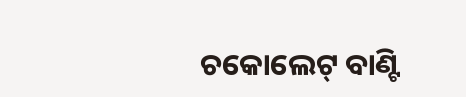ଚକୋଲେଟ୍ ବାଣ୍ଟି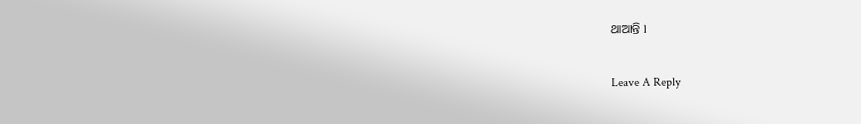ଥାଆନ୍ତି l

Leave A Reply